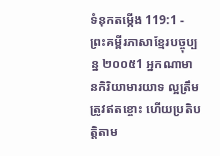ទំនុកតម្កើង 119:1 - ព្រះគម្ពីរភាសាខ្មែរបច្ចុប្បន្ន ២០០៥1 អ្នកណាមានកិរិយាមារយាទ ល្អត្រឹមត្រូវឥតខ្ចោះ ហើយប្រតិបត្តិតាម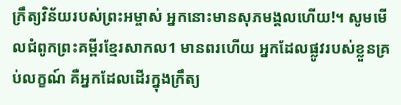ក្រឹត្យវិន័យរបស់ព្រះអម្ចាស់ អ្នកនោះមានសុភមង្គលហើយ!។ សូមមើលជំពូកព្រះគម្ពីរខ្មែរសាកល1 មានពរហើយ អ្នកដែលផ្លូវរបស់ខ្លួនគ្រប់លក្ខណ៍ គឺអ្នកដែលដើរក្នុងក្រឹត្យ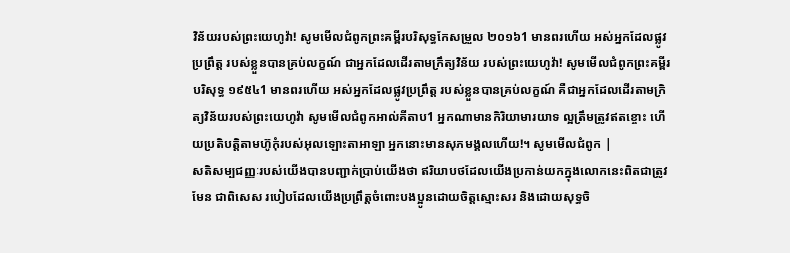វិន័យរបស់ព្រះយេហូវ៉ា! សូមមើលជំពូកព្រះគម្ពីរបរិសុទ្ធកែសម្រួល ២០១៦1 មានពរហើយ អស់អ្នកដែលផ្លូវប្រព្រឹត្ត របស់ខ្លួនបានគ្រប់លក្ខណ៍ ជាអ្នកដែលដើរតាមក្រឹត្យវិន័យ របស់ព្រះយេហូវ៉ា! សូមមើលជំពូកព្រះគម្ពីរបរិសុទ្ធ ១៩៥៤1 មានពរហើយ អស់អ្នកដែលផ្លូវប្រព្រឹត្ត របស់ខ្លួនបានគ្រប់លក្ខណ៍ គឺជាអ្នកដែលដើរតាមក្រិត្យវិន័យរបស់ព្រះយេហូវ៉ា សូមមើលជំពូកអាល់គីតាប1 អ្នកណាមានកិរិយាមារយាទ ល្អត្រឹមត្រូវឥតខ្ចោះ ហើយប្រតិបត្តិតាមហ៊ូកុំរបស់អុលឡោះតាអាឡា អ្នកនោះមានសុភមង្គលហើយ!។ សូមមើលជំពូក |
សតិសម្បជញ្ញៈរបស់យើងបានបញ្ជាក់ប្រាប់យើងថា ឥរិយាបថដែលយើងប្រកាន់យកក្នុងលោកនេះពិតជាត្រូវមែន ជាពិសេស របៀបដែលយើងប្រព្រឹត្តចំពោះបងប្អូនដោយចិត្តស្មោះសរ និងដោយសុទ្ធចិ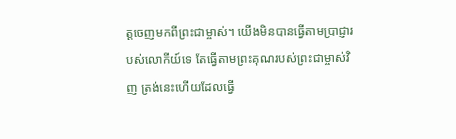ត្តចេញមកពីព្រះជាម្ចាស់។ យើងមិនបានធ្វើតាមប្រាជ្ញារបស់លោកីយ៍ទេ តែធ្វើតាមព្រះគុណរបស់ព្រះជាម្ចាស់វិញ ត្រង់នេះហើយដែលធ្វើ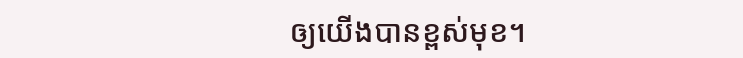ឲ្យយើងបានខ្ពស់មុខ។